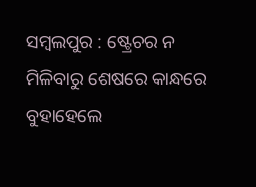ସମ୍ବଲପୁର : ଷ୍ଟ୍ରେଚର ନ ମିଳିବାରୁ ଶେଷରେ କାନ୍ଧରେ ବୁହାହେଲେ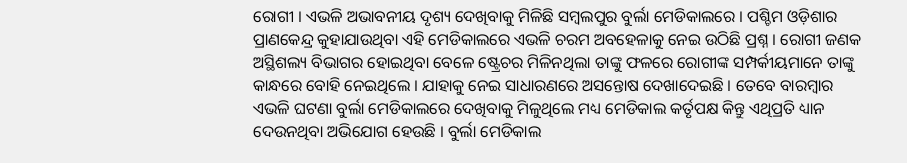ରୋଗୀ । ଏଭଳି ଅଭାବନୀୟ ଦୃଶ୍ୟ ଦେଖିବାକୁ ମିଳିଛି ସମ୍ବଲପୁର ବୁର୍ଲା ମେଡିକାଲରେ । ପଶ୍ଚିମ ଓଡ଼ିଶାର ପ୍ରାଣକେନ୍ଦ୍ର କୁହାଯାଉଥିବା ଏହି ମେଡିକାଲରେ ଏଭଳି ଚରମ ଅବହେଳାକୁ ନେଇ ଉଠିଛି ପ୍ରଶ୍ନ । ରୋଗୀ ଜଣକ ଅସ୍ଥିଶଲ୍ୟ ବିଭାଗର ହୋଇଥିବା ବେଳେ ଷ୍ଟ୍ରେଚର ମିଳିନଥିଲା ତାଙ୍କୁ ଫଳରେ ରୋଗୀଙ୍କ ସମ୍ପର୍କୀୟମାନେ ତାଙ୍କୁ କାନ୍ଧରେ ବୋହି ନେଇଥିଲେ । ଯାହାକୁ ନେଇ ସାଧାରଣରେ ଅସନ୍ତୋଷ ଦେଖାଦେଇଛି । ତେବେ ବାରମ୍ବାର ଏଭଳି ଘଟଣା ବୁର୍ଲା ମେଡିକାଲରେ ଦେଖିବାକୁ ମିଳୁଥିଲେ ମଧ୍ୟ ମେଡିକାଲ କର୍ତୃପକ୍ଷ କିନ୍ତୁ ଏଥିପ୍ରତି ଧ୍ୟାନ ଦେଉନଥିବା ଅଭିଯୋଗ ହେଉଛି । ବୁର୍ଲା ମେଡିକାଲ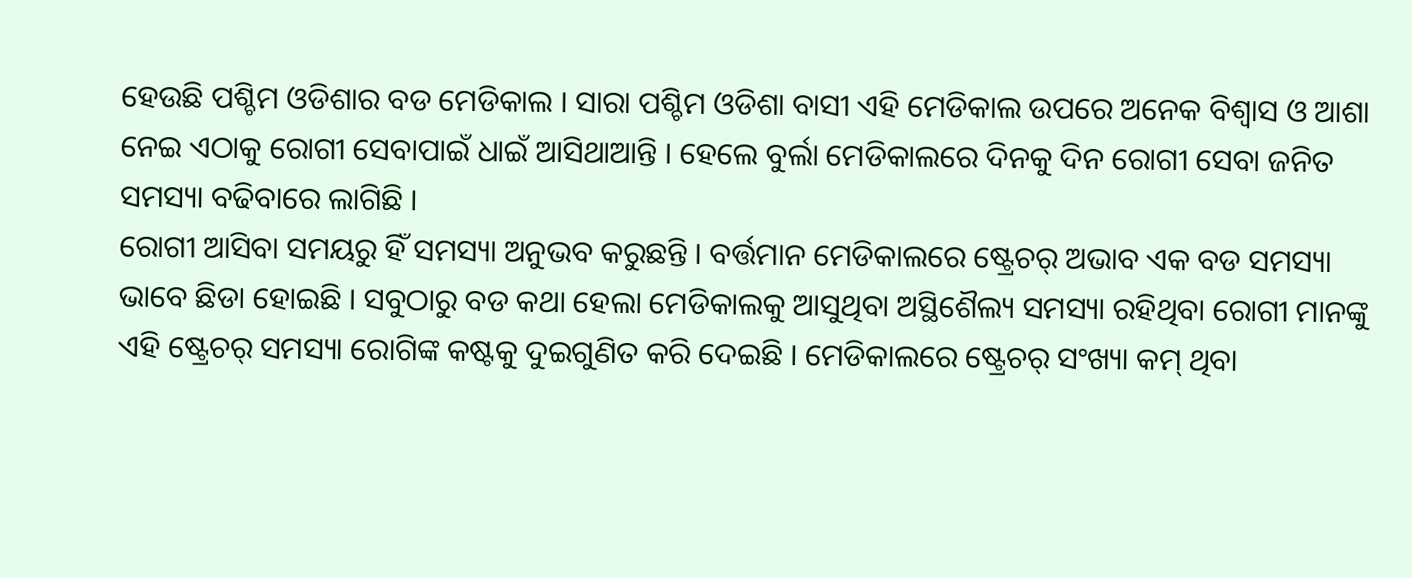ହେଉଛି ପଶ୍ଚିମ ଓଡିଶାର ବଡ ମେଡିକାଲ । ସାରା ପଶ୍ଚିମ ଓଡିଶା ବାସୀ ଏହି ମେଡିକାଲ ଉପରେ ଅନେକ ବିଶ୍ୱାସ ଓ ଆଶା ନେଇ ଏଠାକୁ ରୋଗୀ ସେବାପାଇଁ ଧାଇଁ ଆସିଥାଆନ୍ତି । ହେଲେ ବୁର୍ଲା ମେଡିକାଲରେ ଦିନକୁ ଦିନ ରୋଗୀ ସେବା ଜନିତ ସମସ୍ୟା ବଢିବାରେ ଲାଗିଛି ।
ରୋଗୀ ଆସିବା ସମୟରୁ ହିଁ ସମସ୍ୟା ଅନୁଭବ କରୁଛନ୍ତି । ବର୍ତ୍ତମାନ ମେଡିକାଲରେ ଷ୍ଟ୍ରେଚର୍ ଅଭାବ ଏକ ବଡ ସମସ୍ୟା ଭାବେ ଛିଡା ହୋଇଛି । ସବୁଠାରୁ ବଡ କଥା ହେଲା ମେଡିକାଲକୁ ଆସୁଥିବା ଅସ୍ଥିଶୈଲ୍ୟ ସମସ୍ୟା ରହିଥିବା ରୋଗୀ ମାନଙ୍କୁ ଏହି ଷ୍ଟ୍ରେଚର୍ ସମସ୍ୟା ରୋଗିଙ୍କ କଷ୍ଟକୁ ଦୁଇଗୁଣିତ କରି ଦେଇଛି । ମେଡିକାଲରେ ଷ୍ଟ୍ରେଚର୍ ସଂଖ୍ୟା କମ୍ ଥିବା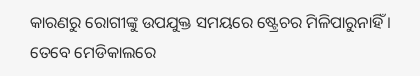କାରଣରୁ ରୋଗୀଙ୍କୁ ଉପଯୁକ୍ତ ସମୟରେ ଷ୍ଟ୍ରେଚର ମିଳିପାରୁନାହିଁ । ତେବେ ମେଡିକାଲରେ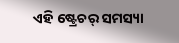ଏହି ଷ୍ଟ୍ରେଚର୍ ସମସ୍ୟା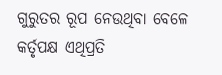ଗୁରୁତର ରୂପ ନେଉଥିବା ବେଳେ କର୍ତୃପକ୍ଷ ଏଥିପ୍ରତି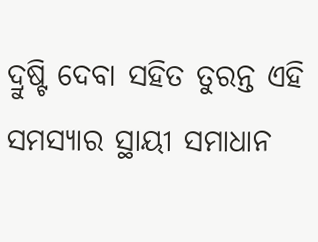ଦ୍ରୁଷ୍ଟି ଦେବା ସହିତ ତୁରନ୍ତ ଏହି ସମସ୍ୟାର ସ୍ଥାୟୀ ସମାଧାନ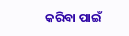କରିବା ପାଇଁ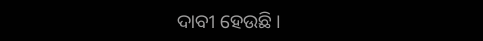ଦାବୀ ହେଉଛି ।